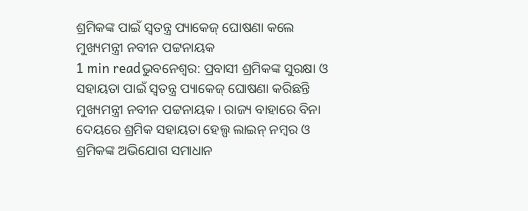ଶ୍ରମିକଙ୍କ ପାଇଁ ସ୍ୱତନ୍ତ୍ର ପ୍ୟାକେଜ୍ ଘୋଷଣା କଲେ ମୁଖ୍ୟମନ୍ତ୍ରୀ ନବୀନ ପଟ୍ଟନାୟକ
1 min readଭୁବନେଶ୍ୱର: ପ୍ରବାସୀ ଶ୍ରମିକଙ୍କ ସୁରକ୍ଷା ଓ ସହାୟତା ପାଇଁ ସ୍ୱତନ୍ତ୍ର ପ୍ୟାକେଜ୍ ଘୋଷଣା କରିଛନ୍ତି ମୁଖ୍ୟମନ୍ତ୍ରୀ ନବୀନ ପଟ୍ଟନାୟକ । ରାଜ୍ୟ ବାହାରେ ବିନା ଦେୟରେ ଶ୍ରମିକ ସହାୟତା ହେଲ୍ପ ଲାଇନ୍ ନମ୍ବର ଓ ଶ୍ରମିକଙ୍କ ଅଭିଯୋଗ ସମାଧାନ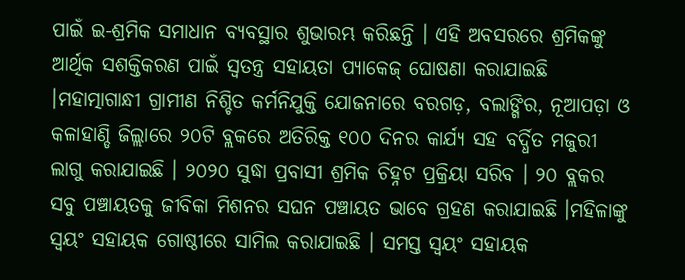ପାଇଁ ଇ-ଶ୍ରମିକ ସମାଧାନ ବ୍ୟବସ୍ଥାର ଶୁଭାରମ୍ଭ କରିଛନ୍ତି । ଏହି ଅବସରରେ ଶ୍ରମିକଙ୍କୁ ଆର୍ଥିକ ସଶକ୍ତିକରଣ ପାଇଁ ସ୍ୱତନ୍ତ୍ର ସହାୟତା ପ୍ୟାକେଜ୍ ଘୋଷଣା କରାଯାଇଛି ।ମହାତ୍ମାଗାନ୍ଧୀ ଗ୍ରାମୀଣ ନିଶ୍ଚିତ କର୍ମନିଯୁକ୍ତି ଯୋଜନାରେ ବରଗଡ଼, ବଲାଙ୍ଗିର, ନୂଆପଡ଼ା ଓ କଳାହାଣ୍ଡି ଜିଲ୍ଲାରେ ୨୦ଟି ବ୍ଲକରେ ଅତିରିକ୍ତ ୧୦୦ ଦିନର କାର୍ଯ୍ୟ ସହ ବର୍ଦ୍ଧିତ ମଜୁରୀ ଲାଗୁ କରାଯାଇଛି । ୨୦୨୦ ସୁଦ୍ଧା ପ୍ରବାସୀ ଶ୍ରମିକ ଚିହ୍ନଟ ପ୍ରକ୍ରିୟା ସରିବ । ୨୦ ବ୍ଲକର ସବୁ ପଞ୍ଚାୟତକୁ ଜୀବିକା ମିଶନର ସଘନ ପଞ୍ଚାୟତ ଭାବେ ଗ୍ରହଣ କରାଯାଇଛି ।ମହିଳାଙ୍କୁ ସ୍ୱୟଂ ସହାୟକ ଗୋଷ୍ଠୀରେ ସାମିଲ କରାଯାଇଛି । ସମସ୍ତ ସ୍ୱୟଂ ସହାୟକ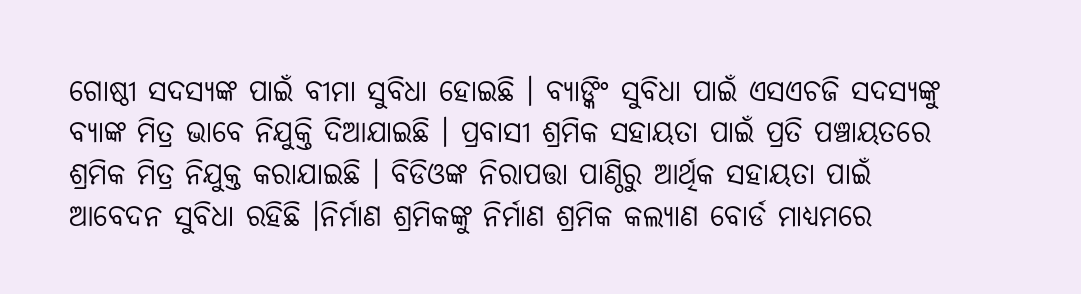ଗୋଷ୍ଠୀ ସଦସ୍ୟଙ୍କ ପାଇଁ ବୀମା ସୁବିଧା ହୋଇଛି । ବ୍ୟାଙ୍କିଂ ସୁବିଧା ପାଇଁ ଏସଏଚଜି ସଦସ୍ୟଙ୍କୁ ବ୍ୟାଙ୍କ ମିତ୍ର ଭାବେ ନିଯୁକ୍ତି ଦିଆଯାଇଛି । ପ୍ରବାସୀ ଶ୍ରମିକ ସହାୟତା ପାଇଁ ପ୍ରତି ପଞ୍ଚାୟତରେ ଶ୍ରମିକ ମିତ୍ର ନିଯୁକ୍ତ କରାଯାଇଛି । ବିଡିଓଙ୍କ ନିରାପତ୍ତା ପାଣ୍ଠିରୁ ଆର୍ଥିକ ସହାୟତା ପାଇଁ ଆବେଦନ ସୁବିଧା ରହିଛି ।ନିର୍ମାଣ ଶ୍ରମିକଙ୍କୁ ନିର୍ମାଣ ଶ୍ରମିକ କଲ୍ୟାଣ ବୋର୍ଡ ମାଧ୍ୟମରେ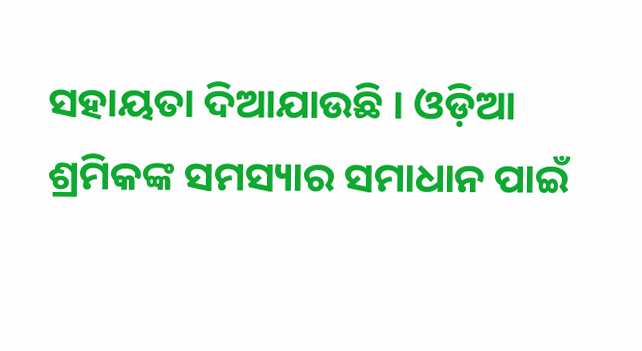ସହାୟତା ଦିଆଯାଉଛି । ଓଡ଼ିଆ ଶ୍ରମିକଙ୍କ ସମସ୍ୟାର ସମାଧାନ ପାଇଁ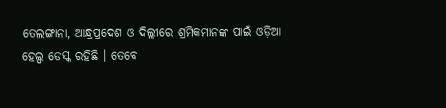ତେଲଙ୍ଗାନା, ଆନ୍ଧ୍ରପ୍ରଦେଶ ଓ ଦିଲ୍ଲୀରେ ଶ୍ରମିକମାନଙ୍କ ପାଇଁ ଓଡ଼ିଆ ହେଲ୍ପ ଡେସ୍କ ରହିଛି । ତେବେ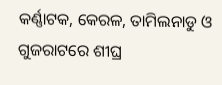କର୍ଣ୍ଣାଟକ, କେରଳ, ତାମିଲନାଡୁ ଓ ଗୁଜରାଟରେ ଶୀଘ୍ର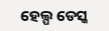ହେଲ୍ପ ଡେସ୍କ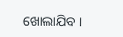ଖୋଲାଯିବ ।